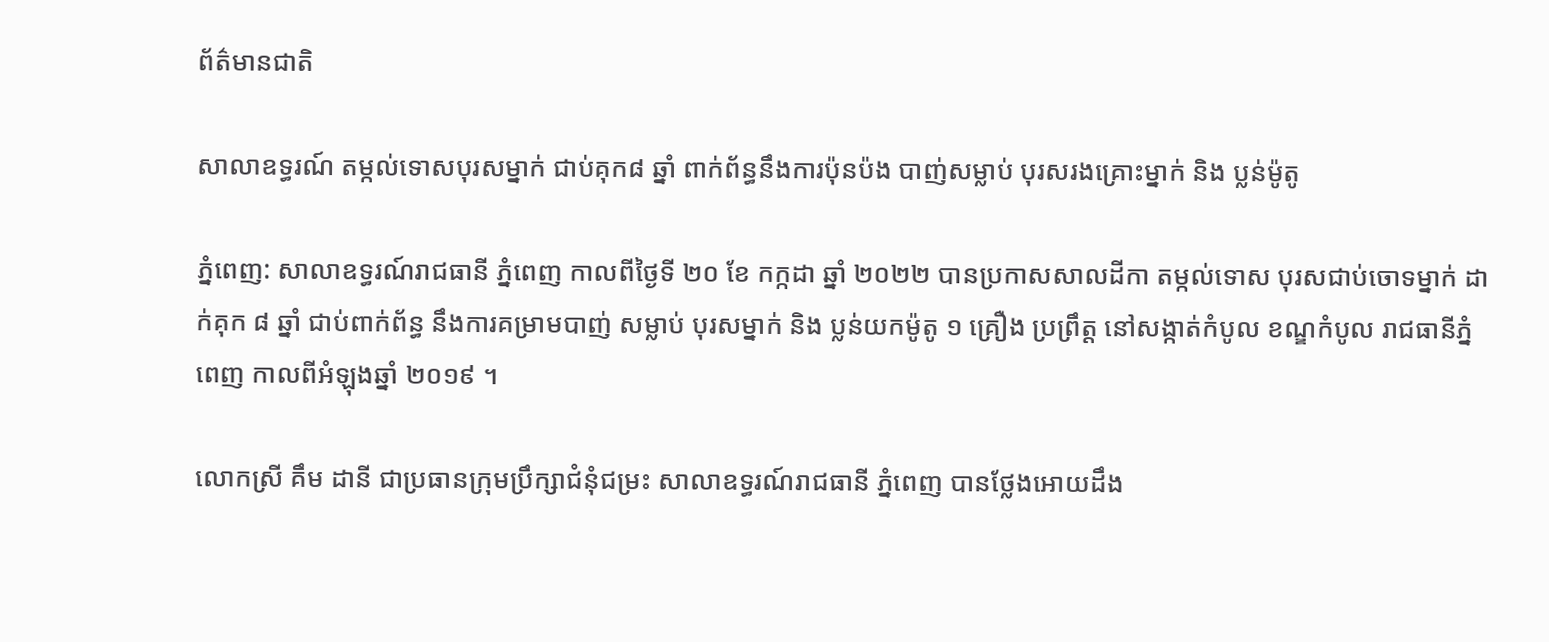ព័ត៌មានជាតិ

សាលាឧទ្ធរណ៍ តម្កល់ទោសបុរសម្នាក់ ជាប់គុក៨ ឆ្នាំ ពាក់ព័ន្ធនឹងការប៉ុនប៉ង បាញ់សម្លាប់ បុរសរងគ្រោះម្នាក់ និង ប្លន់ម៉ូតូ

ភ្នំពេញ: សាលាឧទ្ធរណ៍រាជធានី ភ្នំពេញ កាលពីថ្ងៃទី ២០ ខែ កក្កដា ឆ្នាំ ២០២២ បានប្រកាសសាលដីកា តម្កល់ទោស បុរសជាប់ចោទម្នាក់ ដាក់គុក ៨ ឆ្នាំ ជាប់ពាក់ព័ន្ធ នឹងការគម្រាមបាញ់ សម្លាប់ បុរសម្នាក់ និង ប្លន់យកម៉ូតូ ១ គ្រឿង ប្រព្រឹត្ត នៅសង្កាត់កំបូល ខណ្ឌកំបូល រាជធានីភ្នំពេញ កាលពីអំឡុងឆ្នាំ ២០១៩ ។

លោកស្រី គឹម ដានី ជាប្រធានក្រុមប្រឹក្សាជំនុំជម្រះ សាលាឧទ្ធរណ៍រាជធានី ភ្នំពេញ បានថ្លែងអោយដឹង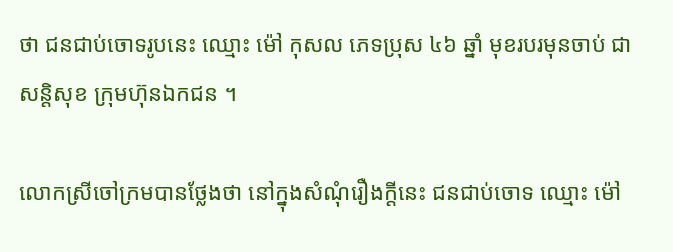ថា ជនជាប់ចោទរូបនេះ ឈ្មោះ ម៉ៅ កុសល ភេទប្រុស ៤៦ ឆ្នាំ មុខរបរមុនចាប់ ជាសន្តិសុខ ក្រុមហ៊ុនឯកជន ។

លោកស្រីចៅក្រមបានថ្លែងថា នៅក្នុងសំណុំរឿងក្តីនេះ ជនជាប់ចោទ ឈ្មោះ ម៉ៅ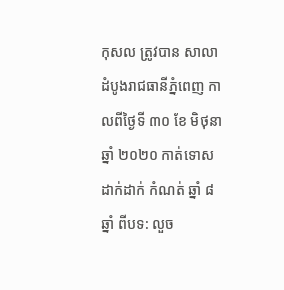កុសល ត្រូវបាន សាលាដំបូងរាជធានីភ្នំពេញ កាលពីថ្ងៃទី ៣០ ខែ មិថុនា ឆ្នាំ ២០២០ កាត់ទោស ដាក់ដាក់ កំណត់ ឆ្នាំ ៨ ឆ្នាំ ពីបទ: លួច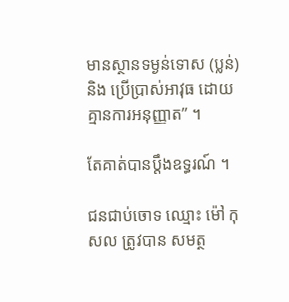មានស្ថានទម្ងន់ទោស (ប្លន់) និង ប្រើប្រាស់អាវុធ ដោយគ្មានការអនុញ្ញាត” ។

តែគាត់បានប្តឹងឧទ្ធរណ៍ ។

ជនជាប់ចោទ ឈ្មោះ ម៉ៅ កុសល ត្រូវបាន សមត្ថ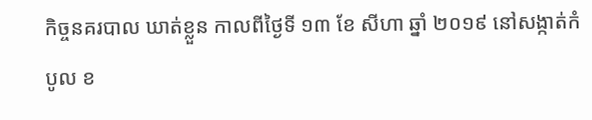កិច្ចនគរបាល ឃាត់ខ្លួន កាលពីថ្ងៃទី ១៣ ខែ សីហា ឆ្នាំ ២០១៩ នៅសង្កាត់កំបូល ខ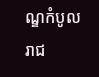ណ្ឌកំបូល រាជ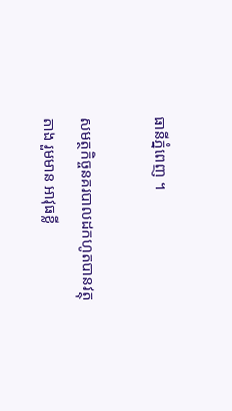ធានីភ្នំពេញ ។

សមត្ថកិច្ចនគរបាលដកហូតបានវត្ថុតាង រួមមាន អាវុធខ្លី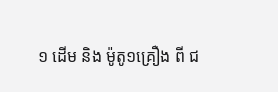១ ដើម និង ម៉ូតូ១គ្រឿង ពី ជ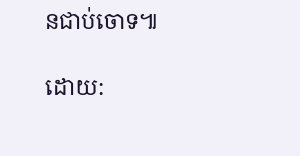នជាប់ចោទ៕

ដោយ: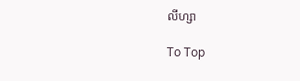លីហ្សា

To Top